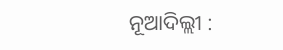ନୂଆଦିଲ୍ଲୀ :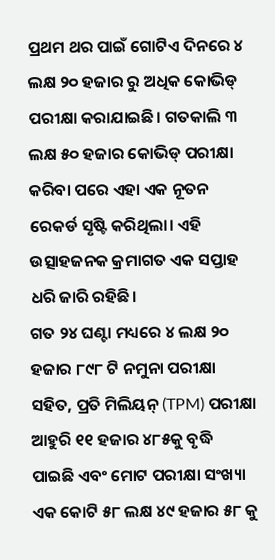ପ୍ରଥମ ଥର ପାଇଁ ଗୋଟିଏ ଦିନରେ ୪ ଲକ୍ଷ ୨୦ ହଜାର ରୁ ଅଧିକ କୋଭିଡ୍ ପରୀକ୍ଷା କରାଯାଇଛି। ଗତକାଲି ୩ ଲକ୍ଷ ୫୦ ହଜାର କୋଭିଡ୍ ପରୀକ୍ଷା କରିବା ପରେ ଏହା ଏକ ନୂତନ ରେକର୍ଡ ସୃଷ୍ଟି କରିଥିଲା। ଏହି ଉତ୍ସାହଜନକ କ୍ରମାଗତ ଏକ ସପ୍ତାହ ଧରି ଜାରି ରହିଛି।
ଗତ ୨୪ ଘଣ୍ଟା ମଧ୍ୟରେ ୪ ଲକ୍ଷ ୨୦ ହଜାର ୮୯୮ ଟି ନମୁନା ପରୀକ୍ଷା ସହିତ, ପ୍ରତି ମିଲିୟନ୍ (TPM) ପରୀକ୍ଷା ଆହୁରି ୧୧ ହଜାର ୪୮୫କୁ ବୃଦ୍ଧି ପାଇଛି ଏବଂ ମୋଟ ପରୀକ୍ଷା ସଂଖ୍ୟା ଏକ କୋଟି ୫୮ ଲକ୍ଷ ୪୯ ହଜାର ୫୮ କୁ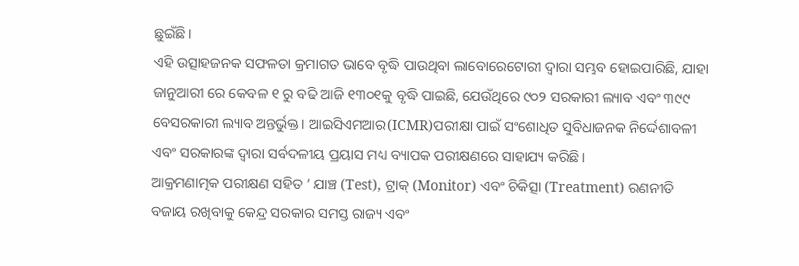ଛୁଇଁଛି।
ଏହି ଉତ୍ସାହଜନକ ସଫଳତା କ୍ରମାଗତ ଭାବେ ବୃଦ୍ଧି ପାଉଥିବା ଲାବୋରେଟୋରୀ ଦ୍ୱାରା ସମ୍ଭବ ହୋଇପାରିଛି, ଯାହା ଜାନୁଆରୀ ରେ କେବଳ ୧ ରୁ ବଢି ଆଜି ୧୩୦୧କୁ ବୃଦ୍ଧି ପାଇଛି, ଯେଉଁଥିରେ ୯୦୨ ସରକାରୀ ଲ୍ୟାବ ଏବଂ ୩୯୯ ବେସରକାରୀ ଲ୍ୟାବ ଅନ୍ତର୍ଭୁକ୍ତ। ଆଇସିଏମଆର(ICMR)ପରୀକ୍ଷା ପାଇଁ ସଂଶୋଧିତ ସୁବିଧାଜନକ ନିର୍ଦ୍ଦେଶାବଳୀ ଏବଂ ସରକାରଙ୍କ ଦ୍ୱାରା ସର୍ବଦଳୀୟ ପ୍ରୟାସ ମଧ୍ୟ ବ୍ୟାପକ ପରୀକ୍ଷଣରେ ସାହାଯ୍ୟ କରିଛି।
ଆକ୍ରମଣାତ୍ମକ ପରୀକ୍ଷଣ ସହିତ ‘ ଯାଞ୍ଚ (Test), ଟ୍ରାକ୍ (Monitor) ଏବଂ ଚିକିତ୍ସା (Treatment) ରଣନୀତି ବଜାୟ ରଖିବାକୁ କେନ୍ଦ୍ର ସରକାର ସମସ୍ତ ରାଜ୍ୟ ଏବଂ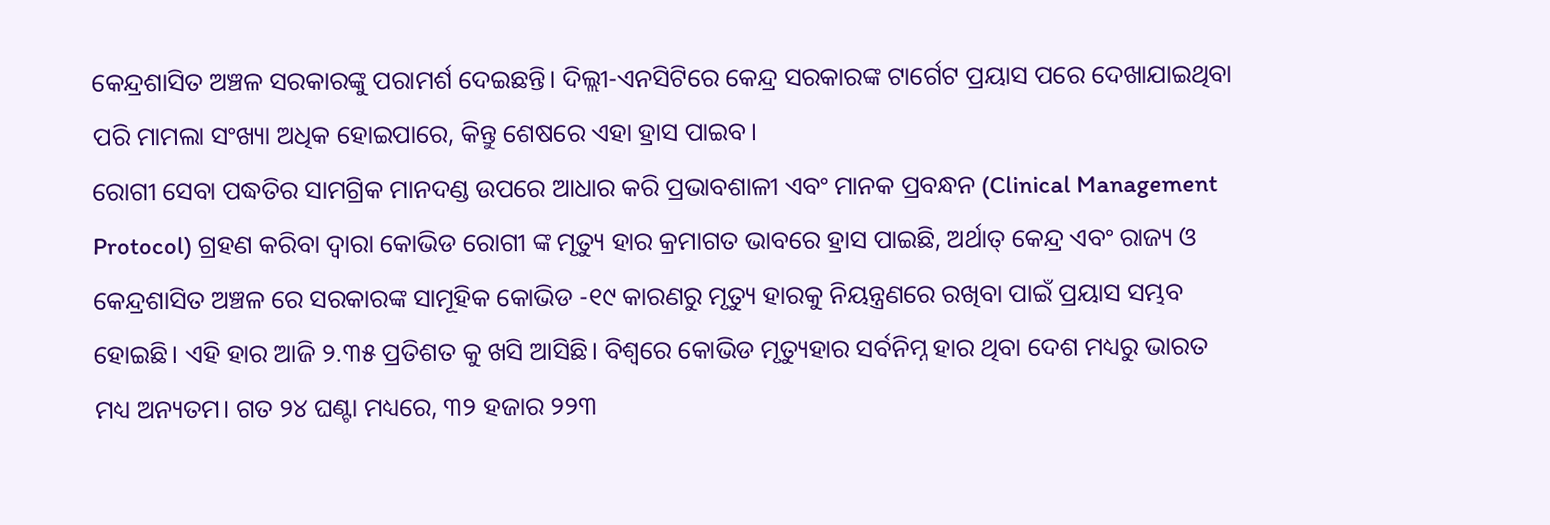କେନ୍ଦ୍ରଶାସିତ ଅଞ୍ଚଳ ସରକାରଙ୍କୁ ପରାମର୍ଶ ଦେଇଛନ୍ତି। ଦିଲ୍ଲୀ-ଏନସିଟିରେ କେନ୍ଦ୍ର ସରକାରଙ୍କ ଟାର୍ଗେଟ ପ୍ରୟାସ ପରେ ଦେଖାଯାଇଥିବା ପରି ମାମଲା ସଂଖ୍ୟା ଅଧିକ ହୋଇପାରେ, କିନ୍ତୁ ଶେଷରେ ଏହା ହ୍ରାସ ପାଇବ।
ରୋଗୀ ସେବା ପଦ୍ଧତିର ସାମଗ୍ରିକ ମାନଦଣ୍ଡ ଉପରେ ଆଧାର କରି ପ୍ରଭାବଶାଳୀ ଏବଂ ମାନକ ପ୍ରବନ୍ଧନ (Clinical Management Protocol) ଗ୍ରହଣ କରିବା ଦ୍ଵାରା କୋଭିଡ ରୋଗୀ ଙ୍କ ମୃତ୍ୟୁ ହାର କ୍ରମାଗତ ଭାବରେ ହ୍ରାସ ପାଇଛି, ଅର୍ଥାତ୍ କେନ୍ଦ୍ର ଏବଂ ରାଜ୍ୟ ଓ କେନ୍ଦ୍ରଶାସିତ ଅଞ୍ଚଳ ରେ ସରକାରଙ୍କ ସାମୂହିକ କୋଭିଡ -୧୯ କାରଣରୁ ମୃତ୍ୟୁ ହାରକୁ ନିୟନ୍ତ୍ରଣରେ ରଖିବା ପାଇଁ ପ୍ରୟାସ ସମ୍ଭବ ହୋଇଛି। ଏହି ହାର ଆଜି ୨.୩୫ ପ୍ରତିଶତ କୁ ଖସି ଆସିଛି। ବିଶ୍ୱରେ କୋଭିଡ ମୃତ୍ୟୁହାର ସର୍ବନିମ୍ନ ହାର ଥିବା ଦେଶ ମଧ୍ୟରୁ ଭାରତ ମଧ୍ୟ ଅନ୍ୟତମ। ଗତ ୨୪ ଘଣ୍ଟା ମଧ୍ୟରେ, ୩୨ ହଜାର ୨୨୩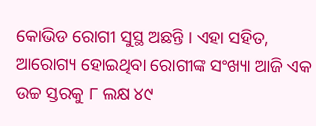କୋଭିଡ ରୋଗୀ ସୁସ୍ଥ ଅଛନ୍ତି । ଏହା ସହିତ, ଆରୋଗ୍ୟ ହୋଇଥିବା ରୋଗୀଙ୍କ ସଂଖ୍ୟା ଆଜି ଏକ ଉଚ୍ଚ ସ୍ତରକୁ ୮ ଲକ୍ଷ ୪୯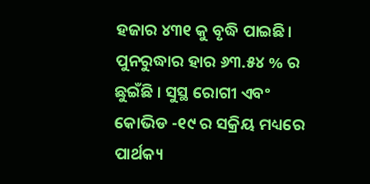ହଜାର ୪୩୧ କୁ ବୃଦ୍ଧି ପାଇଛି। ପୁନରୁଦ୍ଧାର ହାର ୬୩.୫୪ % ର ଛୁଇଁଛି । ସୁସ୍ଥ ରୋଗୀ ଏବଂ କୋଭିଡ -୧୯ ର ସକ୍ରିୟ ମଧ୍ୟରେ ପାର୍ଥକ୍ୟ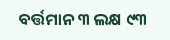ବର୍ତ୍ତମାନ ୩ ଲକ୍ଷ ୯୩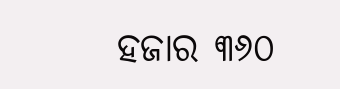ହଜାର ୩୬୦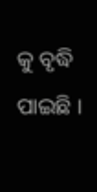କୁ ବୃଦ୍ଧି ପାଇଛି ।